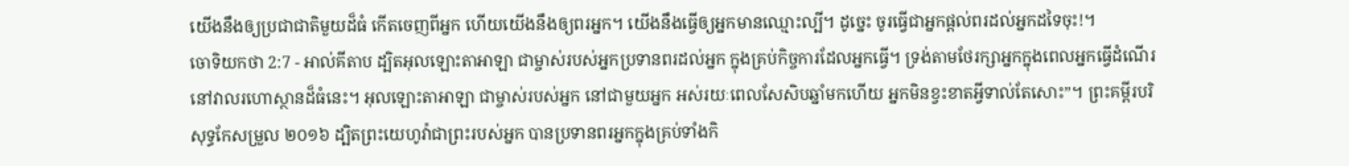យើងនឹងឲ្យប្រជាជាតិមួយដ៏ធំ កើតចេញពីអ្នក ហើយយើងនឹងឲ្យពរអ្នក។ យើងនឹងធ្វើឲ្យអ្នកមានឈ្មោះល្បី។ ដូច្នេះ ចូរធ្វើជាអ្នកផ្តល់ពរដល់អ្នកដទៃចុះ!។
ចោទិយកថា 2:7 - អាល់គីតាប ដ្បិតអុលឡោះតាអាឡា ជាម្ចាស់របស់អ្នកប្រទានពរដល់អ្នក ក្នុងគ្រប់កិច្ចការដែលអ្នកធ្វើ។ ទ្រង់តាមថែរក្សាអ្នកក្នុងពេលអ្នកធ្វើដំណើរ នៅវាលរហោស្ថានដ៏ធំនេះ។ អុលឡោះតាអាឡា ជាម្ចាស់របស់អ្នក នៅជាមួយអ្នក អស់រយៈពេលសែសិបឆ្នាំមកហើយ អ្នកមិនខ្វះខាតអ្វីទាល់តែសោះ”។ ព្រះគម្ពីរបរិសុទ្ធកែសម្រួល ២០១៦ ដ្បិតព្រះយេហូវ៉ាជាព្រះរបស់អ្នក បានប្រទានពរអ្នកក្នុងគ្រប់ទាំងកិ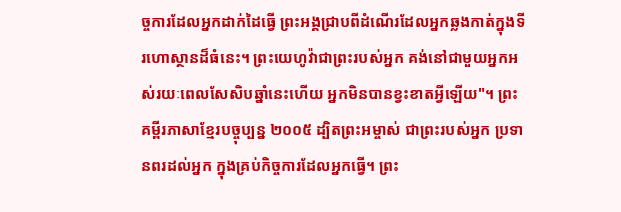ច្ចការដែលអ្នកដាក់ដៃធ្វើ ព្រះអង្គជ្រាបពីដំណើរដែលអ្នកឆ្លងកាត់ក្នុងទីរហោស្ថានដ៏ធំនេះ។ ព្រះយេហូវ៉ាជាព្រះរបស់អ្នក គង់នៅជាមួយអ្នកអស់រយៈពេលសែសិបឆ្នាំនេះហើយ អ្នកមិនបានខ្វះខាតអ្វីឡើយ"។ ព្រះគម្ពីរភាសាខ្មែរបច្ចុប្បន្ន ២០០៥ ដ្បិតព្រះអម្ចាស់ ជាព្រះរបស់អ្នក ប្រទានពរដល់អ្នក ក្នុងគ្រប់កិច្ចការដែលអ្នកធ្វើ។ ព្រះ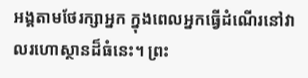អង្គតាមថែរក្សាអ្នក ក្នុងពេលអ្នកធ្វើដំណើរនៅវាលរហោស្ថានដ៏ធំនេះ។ ព្រះ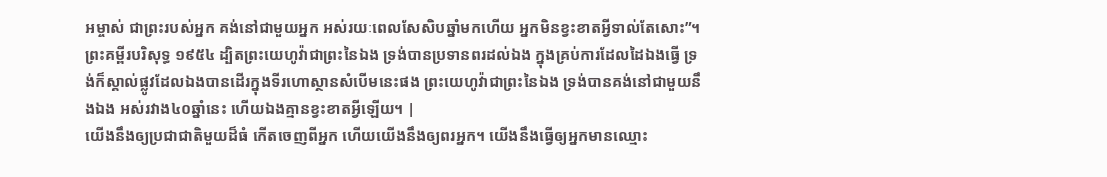អម្ចាស់ ជាព្រះរបស់អ្នក គង់នៅជាមួយអ្នក អស់រយៈពេលសែសិបឆ្នាំមកហើយ អ្នកមិនខ្វះខាតអ្វីទាល់តែសោះ”។ ព្រះគម្ពីរបរិសុទ្ធ ១៩៥៤ ដ្បិតព្រះយេហូវ៉ាជាព្រះនៃឯង ទ្រង់បានប្រទានពរដល់ឯង ក្នុងគ្រប់ការដែលដៃឯងធ្វើ ទ្រង់ក៏ស្គាល់ផ្លូវដែលឯងបានដើរក្នុងទីរហោស្ថានសំបើមនេះផង ព្រះយេហូវ៉ាជាព្រះនៃឯង ទ្រង់បានគង់នៅជាមួយនឹងឯង អស់រវាង៤០ឆ្នាំនេះ ហើយឯងគ្មានខ្វះខាតអ្វីឡើយ។ |
យើងនឹងឲ្យប្រជាជាតិមួយដ៏ធំ កើតចេញពីអ្នក ហើយយើងនឹងឲ្យពរអ្នក។ យើងនឹងធ្វើឲ្យអ្នកមានឈ្មោះ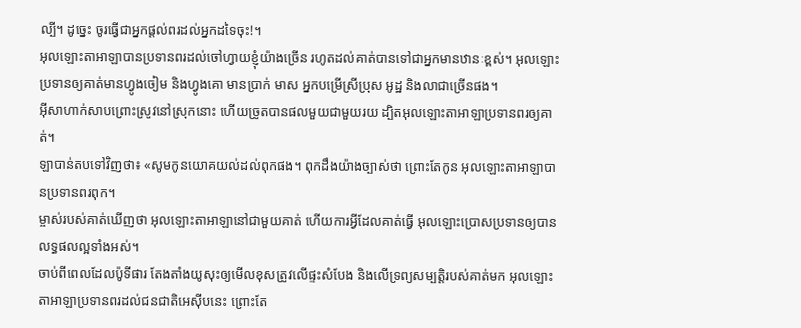ល្បី។ ដូច្នេះ ចូរធ្វើជាអ្នកផ្តល់ពរដល់អ្នកដទៃចុះ!។
អុលឡោះតាអាឡាបានប្រទានពរដល់ចៅហ្វាយខ្ញុំយ៉ាងច្រើន រហូតដល់គាត់បានទៅជាអ្នកមានឋានៈខ្ពស់។ អុលឡោះប្រទានឲ្យគាត់មានហ្វូងចៀម និងហ្វូងគោ មានប្រាក់ មាស អ្នកបម្រើស្រីប្រុស អូដ្ឋ និងលាជាច្រើនផង។
អ៊ីសាហាក់សាបព្រោះស្រូវនៅស្រុកនោះ ហើយច្រូតបានផលមួយជាមួយរយ ដ្បិតអុលឡោះតាអាឡាប្រទានពរឲ្យគាត់។
ឡាបាន់តបទៅវិញថា៖ «សូមកូនយោគយល់ដល់ពុកផង។ ពុកដឹងយ៉ាងច្បាស់ថា ព្រោះតែកូន អុលឡោះតាអាឡាបានប្រទានពរពុក។
ម្ចាស់របស់គាត់ឃើញថា អុលឡោះតាអាឡានៅជាមួយគាត់ ហើយការអ្វីដែលគាត់ធ្វើ អុលឡោះប្រោសប្រទានឲ្យបានលទ្ធផលល្អទាំងអស់។
ចាប់ពីពេលដែលប៉ូទីផារ តែងតាំងយូសុះឲ្យមើលខុសត្រូវលើផ្ទះសំបែង និងលើទ្រព្យសម្បត្តិរបស់គាត់មក អុលឡោះតាអាឡាប្រទានពរដល់ជនជាតិអេស៊ីបនេះ ព្រោះតែ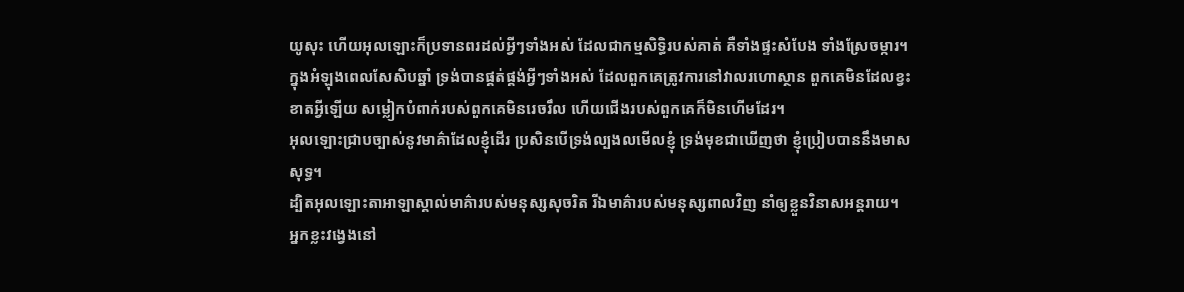យូសុះ ហើយអុលឡោះក៏ប្រទានពរដល់អ្វីៗទាំងអស់ ដែលជាកម្មសិទ្ធិរបស់គាត់ គឺទាំងផ្ទះសំបែង ទាំងស្រែចម្ការ។
ក្នុងអំឡុងពេលសែសិបឆ្នាំ ទ្រង់បានផ្គត់ផ្គង់អ្វីៗទាំងអស់ ដែលពួកគេត្រូវការនៅវាលរហោស្ថាន ពួកគេមិនដែលខ្វះខាតអ្វីឡើយ សម្លៀកបំពាក់របស់ពួកគេមិនរេចរឹល ហើយជើងរបស់ពួកគេក៏មិនហើមដែរ។
អុលឡោះជ្រាបច្បាស់នូវមាគ៌ាដែលខ្ញុំដើរ ប្រសិនបើទ្រង់ល្បងលមើលខ្ញុំ ទ្រង់មុខជាឃើញថា ខ្ញុំប្រៀបបាននឹងមាសសុទ្ធ។
ដ្បិតអុលឡោះតាអាឡាស្គាល់មាគ៌ារបស់មនុស្សសុចរិត រីឯមាគ៌ារបស់មនុស្សពាលវិញ នាំឲ្យខ្លួនវិនាសអន្តរាយ។
អ្នកខ្លះវង្វេងនៅ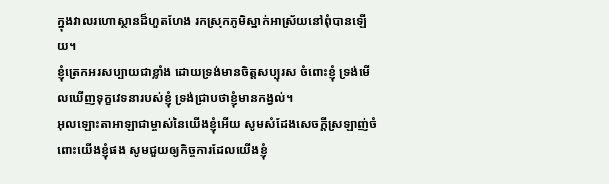ក្នុងវាលរហោស្ថានដ៏ហួតហែង រកស្រុកភូមិស្នាក់អាស្រ័យនៅពុំបានឡើយ។
ខ្ញុំត្រេកអរសប្បាយជាខ្លាំង ដោយទ្រង់មានចិត្តសប្បុរស ចំពោះខ្ញុំ ទ្រង់មើលឃើញទុក្ខវេទនារបស់ខ្ញុំ ទ្រង់ជ្រាបថាខ្ញុំមានកង្វល់។
អុលឡោះតាអាឡាជាម្ចាស់នៃយើងខ្ញុំអើយ សូមសំដែងសេចក្ដីស្រឡាញ់ចំពោះយើងខ្ញុំផង សូមជួយឲ្យកិច្ចការដែលយើងខ្ញុំ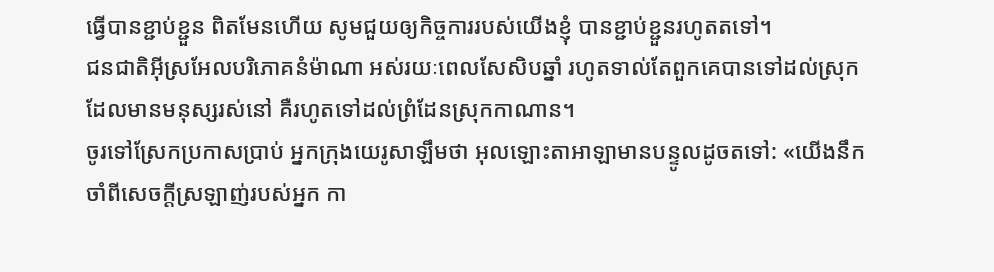ធ្វើបានខ្ជាប់ខ្ជួន ពិតមែនហើយ សូមជួយឲ្យកិច្ចការរបស់យើងខ្ញុំ បានខ្ជាប់ខ្ជួនរហូតតទៅ។
ជនជាតិអ៊ីស្រអែលបរិភោគនំម៉ាណា អស់រយៈពេលសែសិបឆ្នាំ រហូតទាល់តែពួកគេបានទៅដល់ស្រុកដែលមានមនុស្សរស់នៅ គឺរហូតទៅដល់ព្រំដែនស្រុកកាណាន។
ចូរទៅស្រែកប្រកាសប្រាប់ អ្នកក្រុងយេរូសាឡឹមថា អុលឡោះតាអាឡាមានបន្ទូលដូចតទៅ: «យើងនឹកចាំពីសេចក្ដីស្រឡាញ់របស់អ្នក កា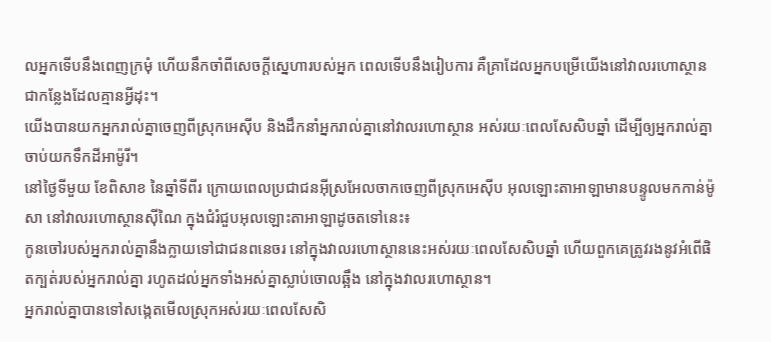លអ្នកទើបនឹងពេញក្រមុំ ហើយនឹកចាំពីសេចក្ដីស្នេហារបស់អ្នក ពេលទើបនឹងរៀបការ គឺគ្រាដែលអ្នកបម្រើយើងនៅវាលរហោស្ថាន ជាកន្លែងដែលគ្មានអ្វីដុះ។
យើងបានយកអ្នករាល់គ្នាចេញពីស្រុកអេស៊ីប និងដឹកនាំអ្នករាល់គ្នានៅវាលរហោស្ថាន អស់រយៈពេលសែសិបឆ្នាំ ដើម្បីឲ្យអ្នករាល់គ្នាចាប់យកទឹកដីអាម៉ូរី។
នៅថ្ងៃទីមួយ ខែពិសាខ នៃឆ្នាំទីពីរ ក្រោយពេលប្រជាជនអ៊ីស្រអែលចាកចេញពីស្រុកអេស៊ីប អុលឡោះតាអាឡាមានបន្ទូលមកកាន់ម៉ូសា នៅវាលរហោស្ថានស៊ីណៃ ក្នុងជំរំជួបអុលឡោះតាអាឡាដូចតទៅនេះ៖
កូនចៅរបស់អ្នករាល់គ្នានឹងក្លាយទៅជាជនពនេចរ នៅក្នុងវាលរហោស្ថាននេះអស់រយៈពេលសែសិបឆ្នាំ ហើយពួកគេត្រូវរងនូវអំពើផិតក្បត់របស់អ្នករាល់គ្នា រហូតដល់អ្នកទាំងអស់គ្នាស្លាប់ចោលឆ្អឹង នៅក្នុងវាលរហោស្ថាន។
អ្នករាល់គ្នាបានទៅសង្កេតមើលស្រុកអស់រយៈពេលសែសិ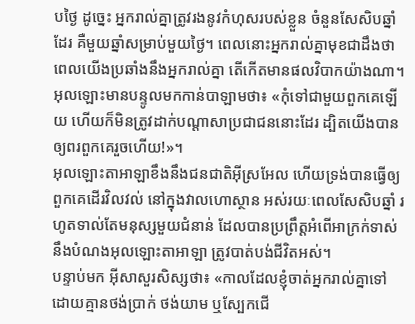បថ្ងៃ ដូច្នេះ អ្នករាល់គ្នាត្រូវរងនូវកំហុសរបស់ខ្លួន ចំនួនសែសិបឆ្នាំដែរ គឺមួយឆ្នាំសម្រាប់មួយថ្ងៃ។ ពេលនោះអ្នករាល់គ្នាមុខជាដឹងថា ពេលយើងប្រឆាំងនឹងអ្នករាល់គ្នា តើកើតមានផលវិបាកយ៉ាងណា។
អុលឡោះមានបន្ទូលមកកាន់បាឡាមថា៖ «កុំទៅជាមួយពួកគេឡើយ ហើយក៏មិនត្រូវដាក់បណ្តាសាប្រជាជននោះដែរ ដ្បិតយើងបានឲ្យពរពួកគេរួចហើយ!»។
អុលឡោះតាអាឡាខឹងនឹងជនជាតិអ៊ីស្រអែល ហើយទ្រង់បានធ្វើឲ្យពួកគេដើរវិលវល់ នៅក្នុងវាលហោស្ថាន អស់រយៈពេលសែសិបឆ្នាំ រហូតទាល់តែមនុស្សមួយជំនាន់ ដែលបានប្រព្រឹត្តអំពើអាក្រក់ទាស់នឹងបំណងអុលឡោះតាអាឡា ត្រូវបាត់បង់ជីវិតអស់។
បន្ទាប់មក អ៊ីសាសួរសិស្សថា៖ «កាលដែលខ្ញុំចាត់អ្នករាល់គ្នាទៅ ដោយគ្មានថង់ប្រាក់ ថង់យាម ឬស្បែកជើ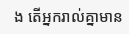ង តើអ្នករាល់គ្នាមាន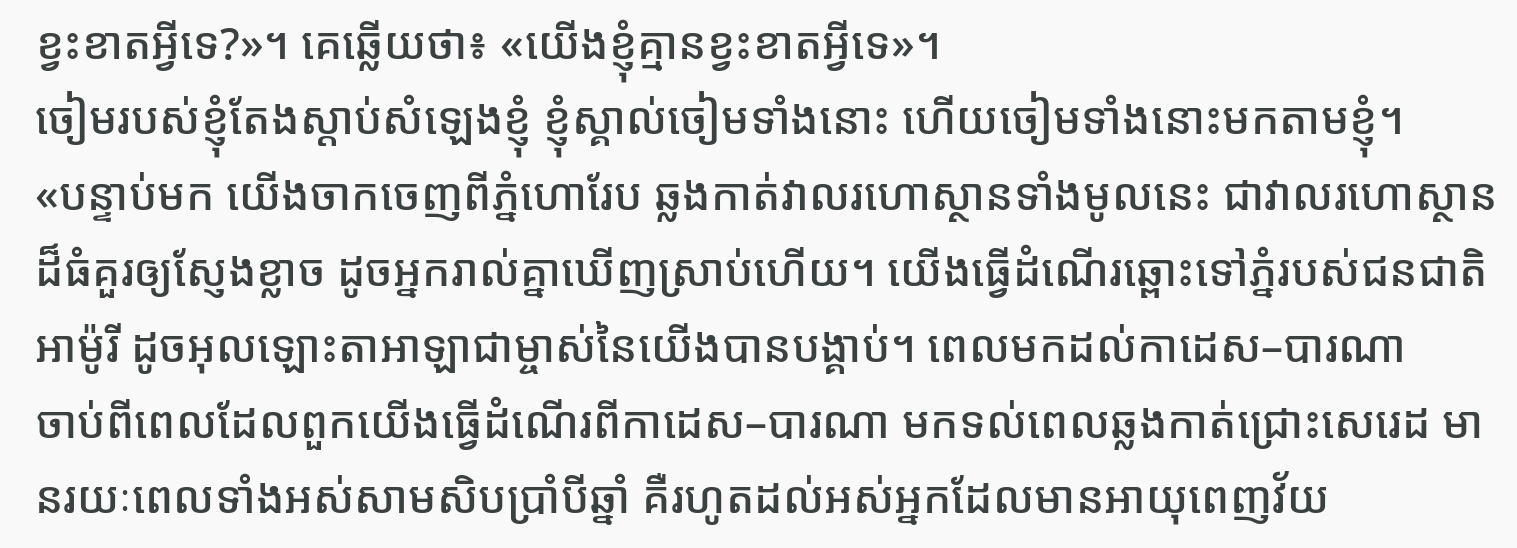ខ្វះខាតអ្វីទេ?»។ គេឆ្លើយថា៖ «យើងខ្ញុំគ្មានខ្វះខាតអ្វីទេ»។
ចៀមរបស់ខ្ញុំតែងស្ដាប់សំឡេងខ្ញុំ ខ្ញុំស្គាល់ចៀមទាំងនោះ ហើយចៀមទាំងនោះមកតាមខ្ញុំ។
«បន្ទាប់មក យើងចាកចេញពីភ្នំហោរែប ឆ្លងកាត់វាលរហោស្ថានទាំងមូលនេះ ជាវាលរហោស្ថានដ៏ធំគួរឲ្យស្ញែងខ្លាច ដូចអ្នករាល់គ្នាឃើញស្រាប់ហើយ។ យើងធ្វើដំណើរឆ្ពោះទៅភ្នំរបស់ជនជាតិអាម៉ូរី ដូចអុលឡោះតាអាឡាជាម្ចាស់នៃយើងបានបង្គាប់។ ពេលមកដល់កាដេស–បារណា
ចាប់ពីពេលដែលពួកយើងធ្វើដំណើរពីកាដេស–បារណា មកទល់ពេលឆ្លងកាត់ជ្រោះសេរេដ មានរយៈពេលទាំងអស់សាមសិបប្រាំបីឆ្នាំ គឺរហូតដល់អស់អ្នកដែលមានអាយុពេញវ័យ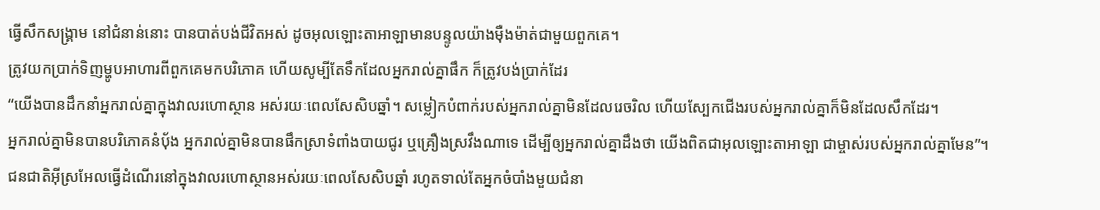ធ្វើសឹកសង្គ្រាម នៅជំនាន់នោះ បានបាត់បង់ជីវិតអស់ ដូចអុលឡោះតាអាឡាមានបន្ទូលយ៉ាងម៉ឺងម៉ាត់ជាមួយពួកគេ។
ត្រូវយកប្រាក់ទិញម្ហូបអាហារពីពួកគេមកបរិភោគ ហើយសូម្បីតែទឹកដែលអ្នករាល់គ្នាផឹក ក៏ត្រូវបង់ប្រាក់ដែរ
“យើងបានដឹកនាំអ្នករាល់គ្នាក្នុងវាលរហោស្ថាន អស់រយៈពេលសែសិបឆ្នាំ។ សម្លៀកបំពាក់របស់អ្នករាល់គ្នាមិនដែលរេចរិល ហើយស្បែកជើងរបស់អ្នករាល់គ្នាក៏មិនដែលសឹកដែរ។
អ្នករាល់គ្នាមិនបានបរិភោគនំបុ័ង អ្នករាល់គ្នាមិនបានផឹកស្រាទំពាំងបាយជូរ ឬគ្រឿងស្រវឹងណាទេ ដើម្បីឲ្យអ្នករាល់គ្នាដឹងថា យើងពិតជាអុលឡោះតាអាឡា ជាម្ចាស់របស់អ្នករាល់គ្នាមែន”។
ជនជាតិអ៊ីស្រអែលធ្វើដំណើរនៅក្នុងវាលរហោស្ថានអស់រយៈពេលសែសិបឆ្នាំ រហូតទាល់តែអ្នកចំបាំងមួយជំនា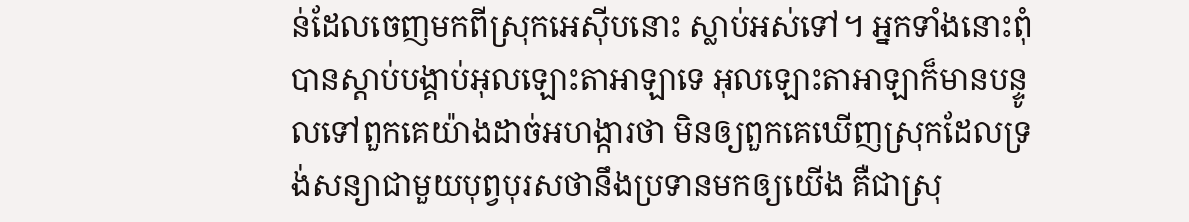ន់ដែលចេញមកពីស្រុកអេស៊ីបនោះ ស្លាប់អស់ទៅ។ អ្នកទាំងនោះពុំបានស្តាប់បង្គាប់អុលឡោះតាអាឡាទេ អុលឡោះតាអាឡាក៏មានបន្ទូលទៅពួកគេយ៉ាងដាច់អហង្ការថា មិនឲ្យពួកគេឃើញស្រុកដែលទ្រង់សន្យាជាមួយបុព្វបុរសថានឹងប្រទានមកឲ្យយើង គឺជាស្រុ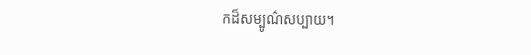កដ៏សម្បូណ៌សប្បាយ។